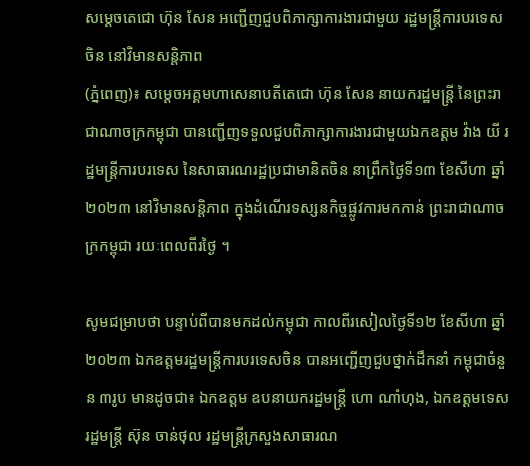សម្ដេចតេជោ ហ៊ុន សែន អញ្ជើញជួបពិភាក្សាការងារជាមួយ រដ្ឋមន្ត្រីការបរទេសចិន នៅវិមានសន្តិភាព
(ភ្នំពេញ)៖ សម្ដេចអគ្គមហាសេនាបតីតេជោ ហ៊ុន សែន នាយករដ្ឋមន្ត្រី នៃព្រះរាជាណាចក្រកម្ពុជា បានញ្ជើញទទួលជួបពិភាក្សាការងារជាមួយឯកឧត្តម វ៉ាង យី រដ្ឋមន្ត្រីការបរទេស នៃសាធារណរដ្ឋប្រជាមានិតចិន នាព្រឹកថ្ងៃទី១៣ ខែសីហា ឆ្នាំ២០២៣ នៅវិមានសន្តិភាព ក្នុងដំណើរទស្សនកិច្ចផ្លូវការមកកាន់ ព្រះរាជាណាចក្រកម្ពុជា រយៈពេលពីរថ្ងៃ ។

សូមជម្រាបថា បន្ទាប់ពីបានមកដល់កម្ពុជា កាលពីរសៀលថ្ងៃទី១២ ខែសីហា ឆ្នាំ២០២៣ ឯកឧត្តមរដ្ឋមន្ត្រីការបរទេសចិន បានអញ្ជើញជួបថ្នាក់ដឹកនាំ កម្ពុជាចំនួន ៣រូប មានដូចជា៖ ឯកឧត្តម ឧបនាយករដ្ឋមន្ត្រី ហោ ណាំហុង, ឯកឧត្តមទេសរដ្ឋមន្ត្រី ស៊ុន ចាន់ថុល រដ្ឋមន្ត្រីក្រសួងសាធារណ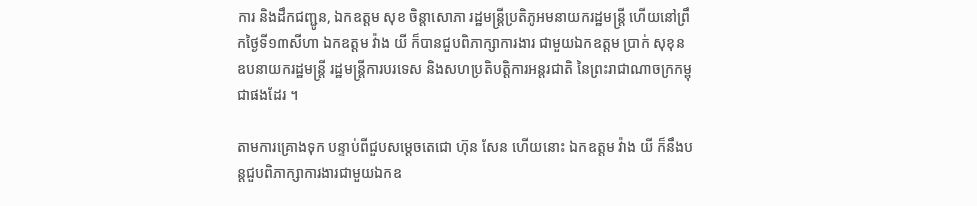ការ និងដឹកជញ្ជូន, ឯកឧត្តម សុខ ចិន្តាសោភា រដ្ឋមន្ត្រីប្រតិភូអមនាយករដ្ឋមន្ត្រី ហើយនៅព្រឹកថ្ងៃទី១៣សីហា ឯកឧត្តម វ៉ាង យី ក៏បានជួបពិភាក្សាការងារ ជាមួយឯកឧត្តម ប្រាក់ សុខុន ឧបនាយករដ្ឋមន្ត្រី រដ្ឋមន្ត្រីការបរទេស និងសហប្រតិបត្តិការអន្តរជាតិ នៃព្រះរាជាណាចក្រកម្ពុជាផងដែរ ។

តាមការគ្រោងទុក បន្ទាប់ពីជួបសម្តេចតេជោ ហ៊ុន សែន ហើយនោះ ឯកឧត្តម វ៉ាង យី ក៏នឹងបន្តជួបពិភាក្សាការងារជាមួយឯកឧ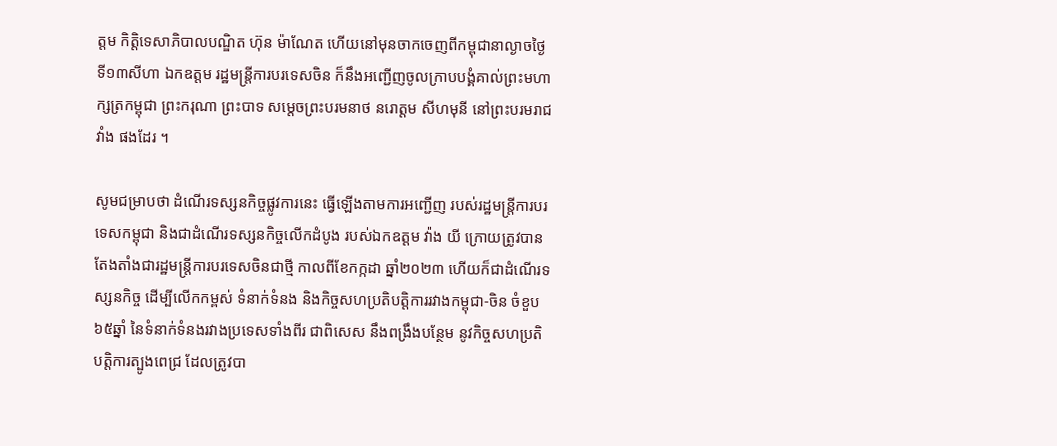ត្តម កិត្តិទេសាភិបាលបណ្ឌិត ហ៊ុន ម៉ាណែត ហើយនៅមុនចាកចេញពីកម្ពុជានាល្ងាចថ្ងៃទី១៣សីហា ឯកឧត្តម រដ្ឋមន្ត្រីការបរទេសចិន ក៏នឹងអញ្ជើញចូលក្រាបបង្គំគាល់ព្រះមហាក្សត្រកម្ពុជា ព្រះករុណា ព្រះបាទ សម្តេចព្រះបរមនាថ នរោត្តម សីហមុនី នៅព្រះបរមរាជវាំង ផងដែរ ។

សូមជម្រាបថា ដំណើរទស្សនកិច្ចផ្លូវការនេះ ធ្វើឡើងតាមការអញ្ជើញ របស់រដ្ឋមន្រ្តីការបរទេសកម្ពុជា និងជាដំណើរទស្សនកិច្ចលើកដំបូង របស់ឯកឧត្តម វ៉ាង យី ក្រោយត្រូវបានតែងតាំងជារដ្ឋមន្រ្តីការបរទេសចិនជាថ្មី កាលពីខែកក្កដា ឆ្នាំ២០២៣ ហើយក៏ជាដំណើរទស្សនកិច្ច ដើម្បីលើកកម្ពស់ ទំនាក់ទំនង និងកិច្ចសហប្រតិបត្តិការរវាងកម្ពុជា-ចិន ចំខួប៦៥ឆ្នាំ នៃទំនាក់ទំនងរវាងប្រទេសទាំងពីរ ជាពិសេស នឹងពង្រឹងបន្ថែម នូវកិច្ចសហប្រតិបត្តិការត្បូងពេជ្រ ដែលត្រូវបា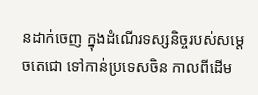នដាក់ចេញ ក្នុងដំណើរទស្សនិច្ចរបស់សម្តេចតេជោ ទៅកាន់ប្រទេសចិន កាលពីដើម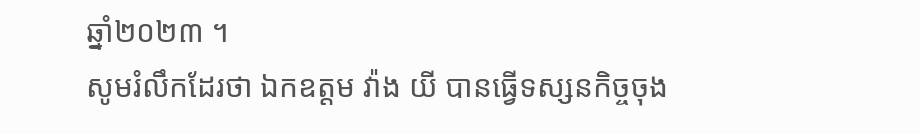ឆ្នាំ២០២៣ ។
សូមរំលឹកដែរថា ឯកឧត្តម វ៉ាង យី បានធ្វើទស្សនកិច្ចចុង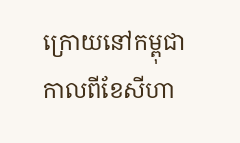ក្រោយនៅកម្ពុជា កាលពីខែសីហា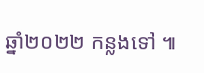ឆ្នាំ២០២២ កន្លងទៅ ៕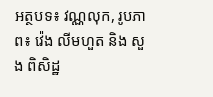អត្ថបទ៖ វណ្ណលុក, រូបភាព៖ វ៉េង លីមហួត និង សួង ពិសិដ្ឋ